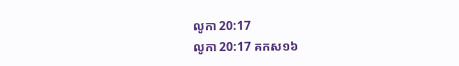លូកា 20:17
លូកា 20:17 គកស១៦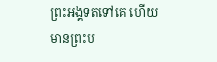ព្រះអង្គទតទៅគេ ហើយមានព្រះប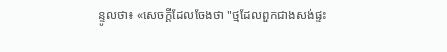ន្ទូលថា៖ «សេចក្តីដែលចែងថា "ថ្មដែលពួកជាងសង់ផ្ទះ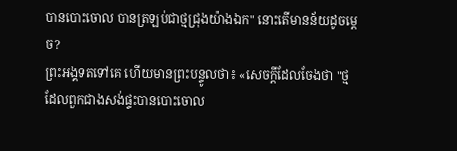បានបោះចោល បានត្រឡប់ជាថ្មជ្រុងយ៉ាងឯក" នោះតើមានន័យដូចម្តេច?
ព្រះអង្គទតទៅគេ ហើយមានព្រះបន្ទូលថា៖ «សេចក្តីដែលចែងថា "ថ្មដែលពួកជាងសង់ផ្ទះបានបោះចោល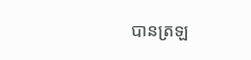បានត្រឡ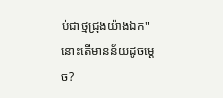ប់ជាថ្មជ្រុងយ៉ាងឯក" នោះតើមានន័យដូចម្តេច?